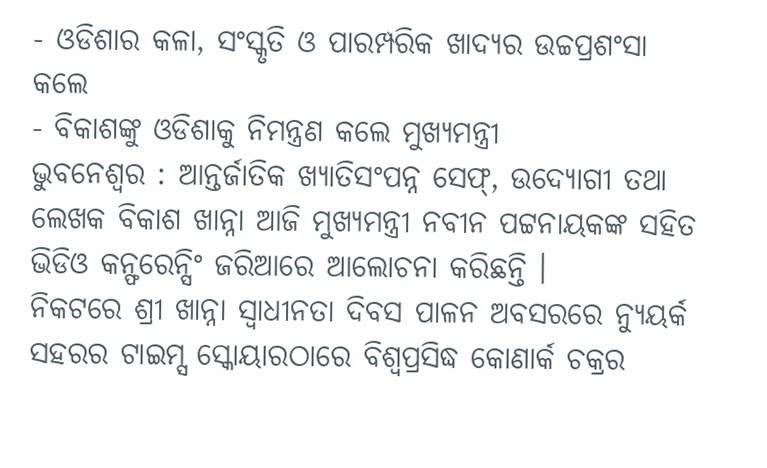- ଓଡିଶାର କଳା, ସଂସ୍କୃତି ଓ ପାରମ୍ପରିକ ଖାଦ୍ୟର ଉଚ୍ଚପ୍ରଶଂସା କଲେ
- ବିକାଶଙ୍କୁ ଓଡିଶାକୁ ନିମନ୍ତ୍ରଣ କଲେ ମୁଖ୍ୟମନ୍ତ୍ରୀ
ଭୁବନେଶ୍ୱର : ଆନ୍ତର୍ଜାତିକ ଖ୍ୟାତିସଂପନ୍ନ ସେଫ୍, ଉଦ୍ୟୋଗୀ ତଥା ଲେଖକ ବିକାଶ ଖାନ୍ନା ଆଜି ମୁଖ୍ୟମନ୍ତ୍ରୀ ନବୀନ ପଟ୍ଟନାୟକଙ୍କ ସହିତ ଭିଡିଓ କନ୍ଫରେନ୍ସିଂ ଜରିଆରେ ଆଲୋଚନା କରିଛନ୍ତି ।
ନିକଟରେ ଶ୍ରୀ ଖାନ୍ନା ସ୍ୱାଧୀନତା ଦିବସ ପାଳନ ଅବସରରେ ନ୍ୟୁୟର୍କ ସହରର ଟାଇମ୍ସ ସ୍କୋୟାରଠାରେ ବିଶ୍ୱପ୍ରସିଦ୍ଧ କୋଣାର୍କ ଚକ୍ରର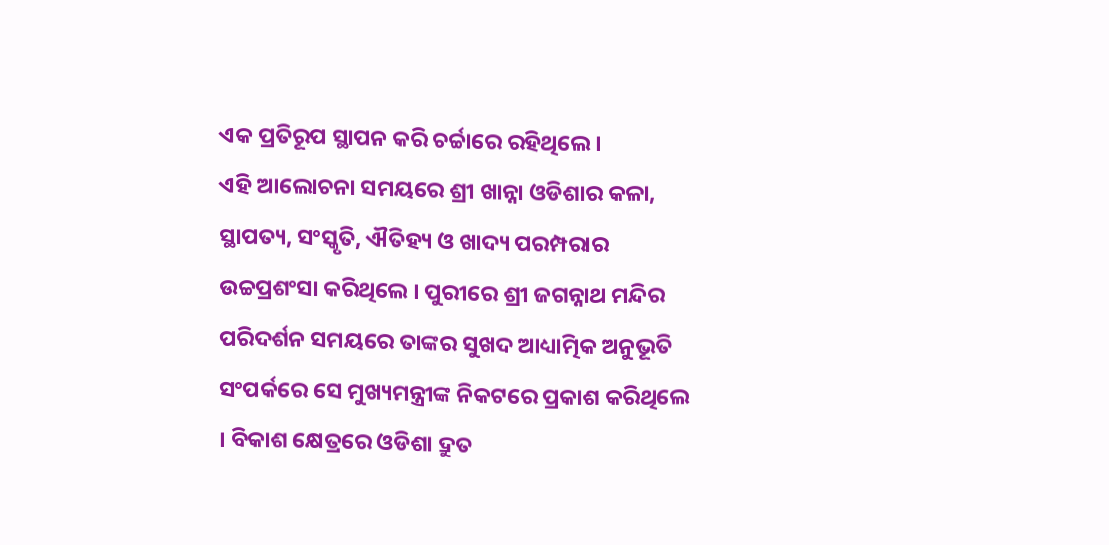ଏକ ପ୍ରତିରୂପ ସ୍ଥାପନ କରି ଚର୍ଚ୍ଚାରେ ରହିଥିଲେ ।
ଏହି ଆଲୋଚନା ସମୟରେ ଶ୍ରୀ ଖାନ୍ନା ଓଡିଶାର କଳା, ସ୍ଥାପତ୍ୟ, ସଂସ୍କୃତି, ଐତିହ୍ୟ ଓ ଖାଦ୍ୟ ପରମ୍ପରାର ଉଚ୍ଚପ୍ରଶଂସା କରିଥିଲେ । ପୁରୀରେ ଶ୍ରୀ ଜଗନ୍ନାଥ ମନ୍ଦିର ପରିଦର୍ଶନ ସମୟରେ ତାଙ୍କର ସୁଖଦ ଆଧ୍ୟାତ୍ମିକ ଅନୁଭୂତି ସଂପର୍କରେ ସେ ମୁଖ୍ୟମନ୍ତ୍ରୀଙ୍କ ନିକଟରେ ପ୍ରକାଶ କରିଥିଲେ । ବିକାଶ କ୍ଷେତ୍ରରେ ଓଡିଶା ଦ୍ରୁତ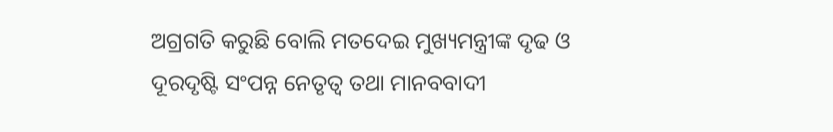ଅଗ୍ରଗତି କରୁଛି ବୋଲି ମତଦେଇ ମୁଖ୍ୟମନ୍ତ୍ରୀଙ୍କ ଦୃଢ ଓ ଦୂରଦୃଷ୍ଟି ସଂପନ୍ନ ନେତୃତ୍ୱ ତଥା ମାନବବାଦୀ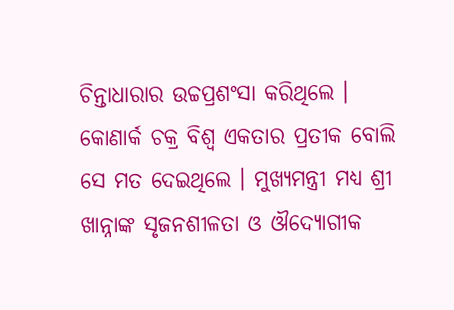ଚିନ୍ତାଧାରାର ଉଚ୍ଚପ୍ରଶଂସା କରିଥିଲେ । କୋଣାର୍କ ଚକ୍ର ବିଶ୍ୱ ଏକତାର ପ୍ରତୀକ ବୋଲି ସେ ମତ ଦେଇଥିଲେ । ମୁଖ୍ୟମନ୍ତ୍ରୀ ମଧ୍ୟ ଶ୍ରୀ ଖାନ୍ନାଙ୍କ ସୃଜନଶୀଳତା ଓ ଔଦ୍ୟୋଗୀକ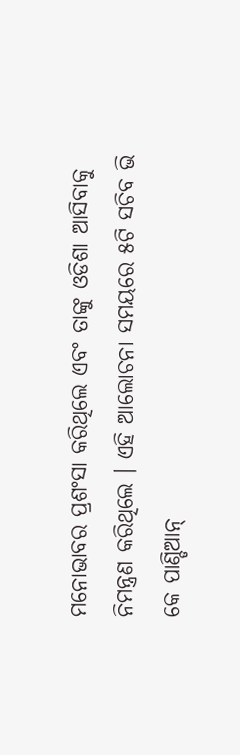ମନୋଭାବର ପ୍ରଶଂସା କରିଥିଲେ ଏବଂ ତାଙ୍କୁ ଓଡିଶା ଆସିବାକୁ ନିମନ୍ତ୍ରଣ କରିଥିଲେ । ଏହି ଆଲୋଚନା ସମୟରେ ୫ଟି ସଚିବ ଭି କେ ପାଣ୍ଡିଆନ୍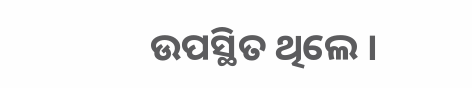ଉପସ୍ଥିତ ଥିଲେ ।